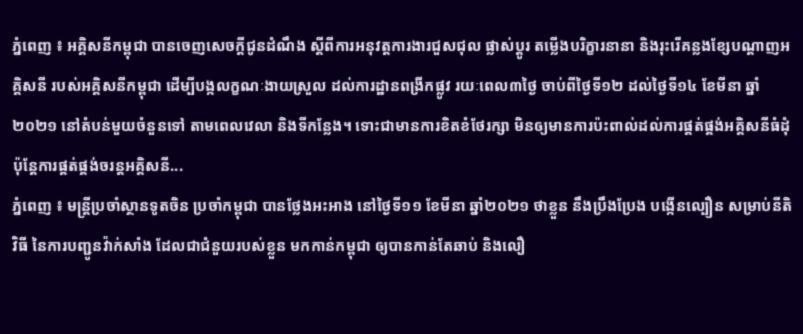ភ្នំពេញ ៖ អគ្គិសនីកម្ពុជា បានចេញសេចក្តីជូនដំណឹង ស្តីពីការអនុវត្តការងារជួសជុល ផ្លាស់ប្តូរ តម្លើងបរិក្ខារនានា និងរុះរើគន្លងខ្សែបណ្តាញអគ្គិសនី របស់អគ្គិសនីកម្ពុជា ដើម្បីបង្កលក្ខណៈងាយស្រួល ដល់ការដ្ឋានពង្រីកផ្លូវ រយៈពេល៣ថ្ងៃ ចាប់ពីថ្ងៃទី១២ ដល់ថ្ងៃទី១៤ ខែមីនា ឆ្នាំ២០២១ នៅតំបន់មួយចំនួនទៅ តាមពេលវេលា និងទីកន្លែង។ ទោះជាមានការខិតខំថែរក្សា មិនឲ្យមានការប៉ះពាល់ដល់ការផ្គត់ផ្គង់អគ្គិសនីធំដុំ ប៉ុន្តែការផ្គត់ផ្គង់ចរន្តអគ្គិសនី...
ភ្នំពេញ ៖ មន្រ្តីប្រចាំស្ថានទូតចិន ប្រចាំកម្ពុជា បានថ្លែងអះអាង នៅថ្ងៃទី១១ ខែមីនា ឆ្នាំ២០២១ ថាខ្លួន នឹងប្រឹងប្រែង បង្កើនល្បឿន សម្រាប់នីតិវិធី នៃការបញ្ជូនវ៉ាក់សាំង ដែលជាជំនួយរបស់ខ្លួន មកកាន់កម្ពុជា ឲ្យបានកាន់តែឆាប់ និងលឿ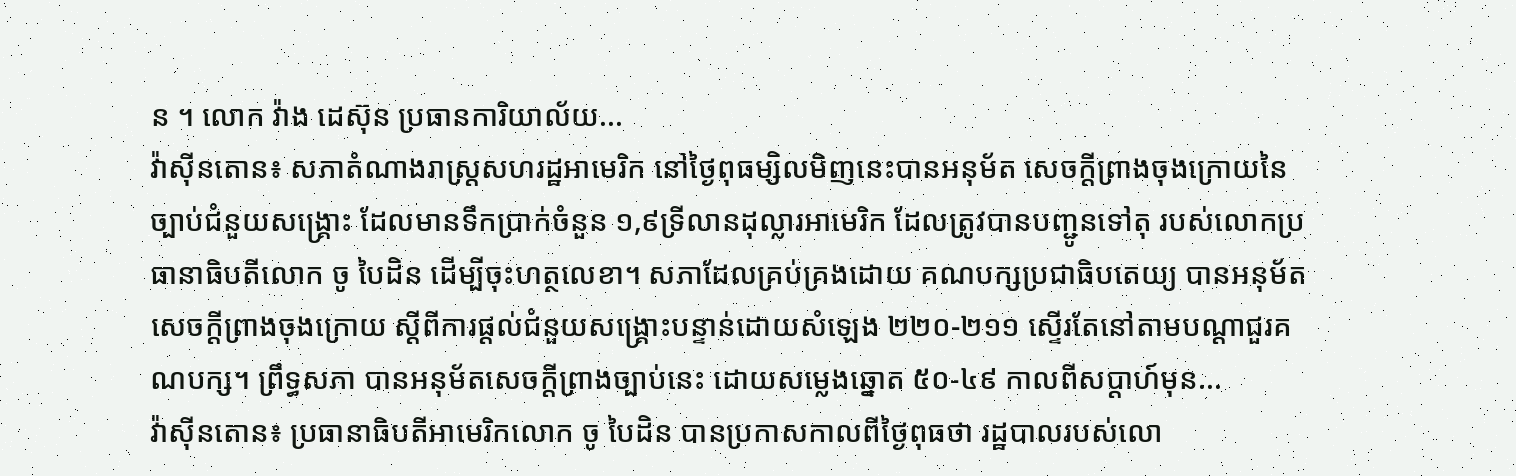ន ។ លោក វ៉ាង ដេស៊ុន ប្រធានការិយាល័យ...
វ៉ាស៊ីនតោន៖ សភាតំណាងរាស្រ្តសហរដ្ឋអាមេរិក នៅថ្ងៃពុធម្សិលមិញនេះបានអនុម័ត សេចក្តីព្រាងចុងក្រោយនៃច្បាប់ជំនួយសង្គ្រោះ ដែលមានទឹកប្រាក់ចំនួន ១,៩ទ្រីលានដុល្លារអាមេរិក ដែលត្រូវបានបញ្ជូនទៅតុ របស់លោកប្រធានាធិបតីលោក ចូ បៃដិន ដើម្បីចុះហត្ថលេខា។ សភាដែលគ្រប់គ្រងដោយ គណបក្សប្រជាធិបតេយ្យ បានអនុម័តសេចក្តីព្រាងចុងក្រោយ ស្តីពីការផ្តល់ជំនួយសង្គ្រោះបន្ទាន់ដោយសំឡេង ២២០-២១១ ស្ទើរតែនៅតាមបណ្តាជួរគណបក្ស។ ព្រឹទ្ធសភា បានអនុម័តសេចក្តីព្រាងច្បាប់នេះ ដោយសម្លេងឆ្នោត ៥០-៤៩ កាលពីសប្តាហ៍មុន...
វ៉ាស៊ីនតោន៖ ប្រធានាធិបតីអាមេរិកលោក ចូ បៃដិន បានប្រកាសកាលពីថ្ងៃពុធថា រដ្ឋបាលរបស់លោ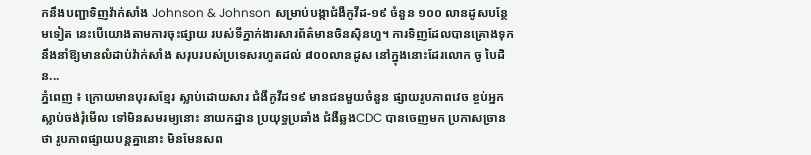កនឹងបញ្ជាទិញវ៉ាក់សាំង Johnson & Johnson សម្រាប់បង្កាជំងឺកូវីដ-១៩ ចំនួន ១០០ លានដូសបន្ថែមទៀត នេះបើយោងតាមការចុះផ្សាយ របស់ទីភ្នាក់ងារសារព័ត៌មានចិនស៊ិនហួ។ ការទិញដែលបានគ្រោងទុក នឹងនាំឱ្យមានលំដាប់វ៉ាក់សាំង សរុបរបស់ប្រទេសរហូតដល់ ៨០០លានដូស នៅក្នុងនោះដែរលោក ចូ បៃដិន...
ភ្នំពេញ ៖ ក្រោយមានបុរសខ្មែរ ស្លាប់ដោយសារ ជំងឺកូវីដ១៩ មានជនមួយចំនួន ផ្សាយរូបភាពវេច ខ្ចប់អ្នកស្លាប់ចង់រុំមើល ទៅមិនសមរម្យនោះ នាយកដ្ឋាន ប្រយុទ្ធប្រឆាំង ជំងឺឆ្លងCDC បានចេញមក ប្រកាសច្រានថា រូបភាពផ្សាយបន្តគ្នានោះ មិនមែនសព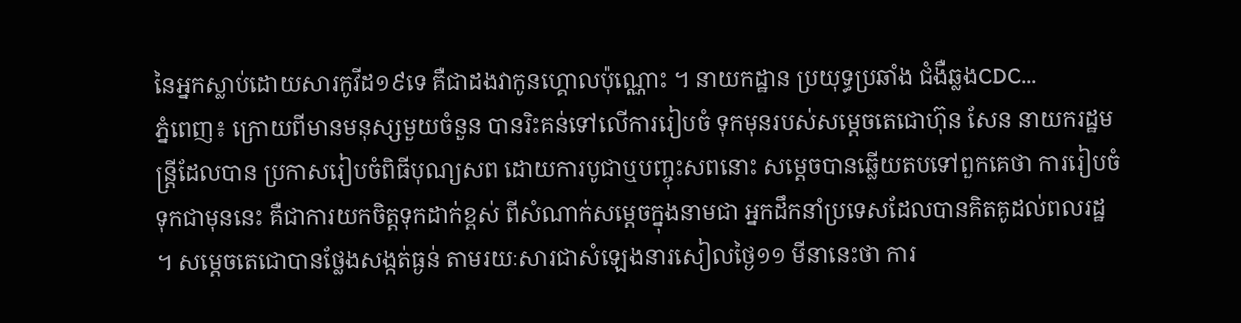នៃអ្នកស្លាប់ដោយសារកូវីដ១៩ទេ គឺជាដងវាកូនហ្គោលប៉ុណ្ណោះ ។ នាយកដ្ឋាន ប្រយុទ្ធប្រឆាំង ជំងឺឆ្លងCDC...
ភ្នំពេញ៖ ក្រោយពីមានមនុស្សមួយចំនួន បានរិះគន់ទៅលើការរៀបចំ ទុកមុនរបស់សម្តេចតេជោហ៊ុន សែន នាយករដ្ឋមន្រ្តីដែលបាន ប្រកាសរៀបចំពិធីបុណ្យសព ដោយការបូជាឬបញ្ចុះសពនោះ សម្តេចបានឆ្លើយតបទៅពួកគេថា ការរៀបចំទុកជាមុននេះ គឺជាការយកចិត្តទុកដាក់ខ្ពស់ ពីសំណាក់សម្តេចក្នុងនាមជា អ្នកដឹកនាំប្រទេសដែលបានគិតគូដល់ពលរដ្ឋ ។ សម្តេចតេជោបានថ្លែងសង្កត់ធ្ងន់ តាមរយៈសារជាសំឡេងនារសៀលថ្ងៃ១១ មីនានេះថា ការ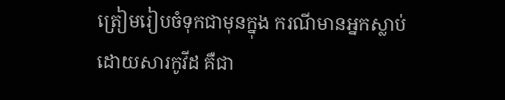ត្រៀមរៀបចំទុកជាមុនក្នុង ករណីមានអ្នកស្លាប់ដោយសារកូវីដ គឺជា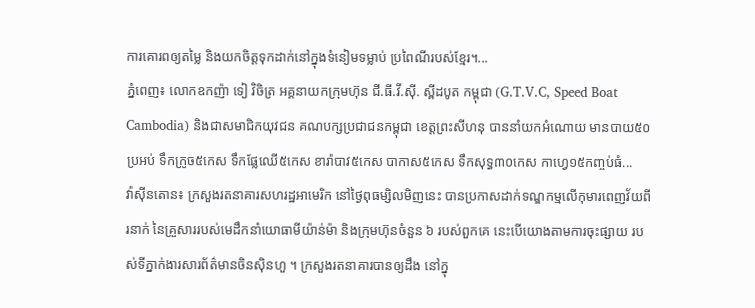ការគោរពឲ្យតម្លៃ និងយកចិត្តទុកដាក់នៅក្នុងទំនៀមទម្លាប់ ប្រពៃណីរបស់ខ្មែរ។...
ភ្នំពេញ៖ លោកឧកញ៉ា ទៀ វិចិត្រ អគ្គនាយកក្រុមហ៊ុន ជី.ធី.វី.ស៊ី. ស្ពីដបូត កម្ពុជា (G.T.V.C, Speed Boat Cambodia) និងជាសមាជិកយុវជន គណបក្សប្រជាជនកម្ពុជា ខេត្តព្រះសីហនុ បាននាំយកអំណោយ មានបាយ៥០ប្រអប់ ទឹកក្រូច៥កេស ទឹកផ្លែឈើ៥កេស ខារ៉ាបាវ៥កេស បាកាស៥កេស ទឹកសុទ្ធ៣០កេស កាហ្វេ១៥កញ្ចប់ធំ...
វ៉ាស៊ីនតោន៖ ក្រសួងរតនាគារសហរដ្ឋអាមេរិក នៅថ្ងៃពុធម្សិលមិញនេះ បានប្រកាសដាក់ទណ្ឌកម្មលើកុមារពេញវ័យពីរនាក់ នៃគ្រួសាររបស់មេដឹកនាំយោធាមីយ៉ាន់ម៉ា និងក្រុមហ៊ុនចំនួន ៦ របស់ពួកគេ នេះបើយោងតាមការចុះផ្សាយ របស់ទីភ្នាក់ងារសារព័ត៌មានចិនស៊ិនហួ ។ ក្រសួងរតនាគារបានឲ្យដឹង នៅក្នុ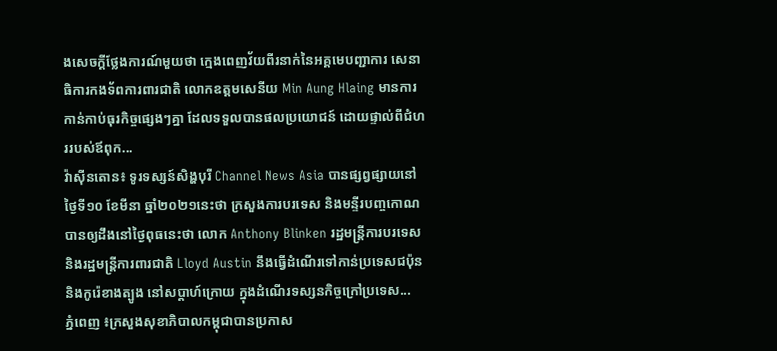ងសេចក្តីថ្លែងការណ៍មួយថា ក្មេងពេញវ័យពីរនាក់នៃអគ្គមេបញ្ជាការ សេនាធិការកងទ័ពការពារជាតិ លោកឧត្តមសេនីយ Min Aung Hlaing មានការកាន់កាប់ធុរកិច្ចផ្សេងៗគ្នា ដែលទទួលបានផលប្រយោជន៍ ដោយផ្ទាល់ពីជំហររបស់ឪពុក...
វ៉ាស៊ីនតោន៖ ទូរទស្សន៍សិង្ហបុរី Channel News Asia បានផ្សព្វផ្សាយនៅថ្ងៃទី១០ ខែមីនា ឆ្នាំ២០២១នេះថា ក្រសួងការបរទេស និងមន្ទីរបញ្ចកោណ បានឲ្យដឹងនៅថ្ងៃពុធនេះថា លោក Anthony Blinken រដ្ឋមន្ត្រីការបរទេស និងរដ្ឋមន្ត្រីការពារជាតិ Lloyd Austin នឹងធ្វើដំណើរទៅកាន់ប្រទេសជប៉ុន និងកូរ៉េខាងត្បូង នៅសប្តាហ៍ក្រោយ ក្នុងដំណើរទស្សនកិច្ចក្រៅប្រទេស...
ភ្នំពេញ ៖ក្រសួងសុខាភិបាលកម្ពុជាបានប្រកាស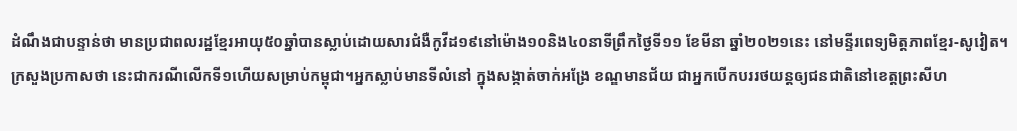ដំណឹងជាបន្ទាន់ថា មានប្រជាពលរដ្ឋខ្មែរអាយុ៥០ឆ្នាំបានស្លាប់ដោយសារជំងឺកូវីដ១៩នៅម៉ោង១០និង៤០នាទីព្រឹកថ្ងៃទី១១ ខែមីនា ឆ្នាំ២០២១នេះ នៅមន្ទីរពេទ្យមិត្តភាពខ្មែរ-សូវៀត។ ក្រសួងប្រកាសថា នេះជាករណីលើកទី១ហើយសម្រាប់កម្ពុជា។អ្នកស្លាប់មានទីលំនៅ ក្នុងសង្កាត់ចាក់អង្រែ ខណ្ឌមានជ័យ ជាអ្នកបើកបររថយន្តឲ្យជនជាតិនៅខេត្តព្រះសីហ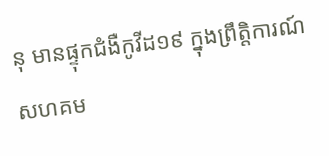នុ មានផ្ទុកជំងឺកូវីដ១៩ ក្នុងព្រឹត្តិការណ៍សហគម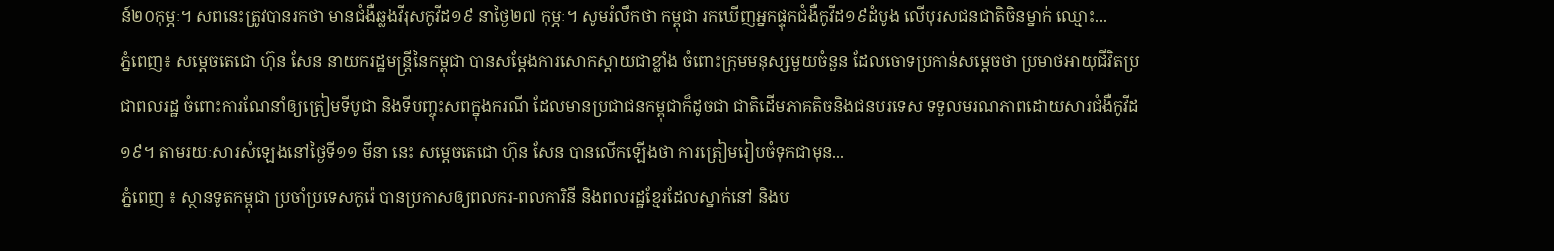ន៍២០កុម្ភៈ។ សពនេះត្រូវបានរកថា មានជំងឺឆ្លងវីរុសកូវីដ១៩ នាថ្ងៃ២៧ កុម្ភៈ។ សូមរំលឹកថា កម្ពុជា រកឃើញអ្នកផ្ទុកជំងឺកូវីដ១៩ដំបូង លើបុរសជនជាតិចិនម្នាក់ ឈ្មោះ...
ភ្នំពេញ៖ សម្ដេចតេជោ ហ៊ុន សែន នាយករដ្ឋមន្រ្តីនៃកម្ពុជា បានសម្ដែងការសោកស្ដាយជាខ្លាំង ចំពោះក្រុមមនុស្សមួយចំនួន ដែលចោទប្រកាន់សម្ដេចថា ប្រមាថអាយុជីវិតប្រជាពលរដ្ឋ ចំពោះការណែនាំឲ្យត្រៀមទីបូជា និងទីបញ្ចុះសពក្នុងករណី ដែលមានប្រជាជនកម្ពុជាក៏ដូចជា ជាតិដើមភាគតិចនិងជនបរទេស ទទួលមរណភាពដោយសារជំងឺកូវីដ១៩។ តាមរយៈសារសំឡេងនៅថ្ងៃទី១១ មីនា នេះ សម្ដេចតេជោ ហ៊ុន សែន បានលើកឡើងថា ការត្រៀមរៀបចំទុកជាមុន...
ភ្នំពេញ ៖ ស្ថានទូតកម្ពុជា ប្រចាំប្រទេសកូរ៉េ បានប្រកាសឲ្យពលករ-ពលការិនី និងពលរដ្ឋខ្មែរដែលស្នាក់នៅ និងប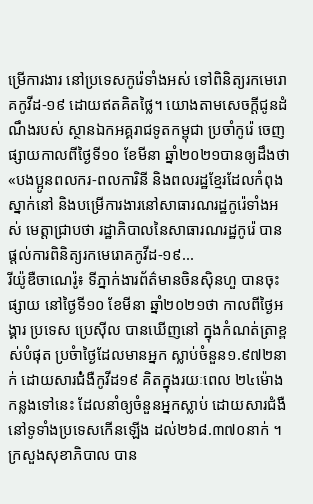ម្រើការងារ នៅប្រទេសកូរ៉េទាំងអស់ ទៅពិនិត្យរកមេរោគកូវីដ-១៩ ដោយឥតគិតថ្លៃ។ យោងតាមសេចក្ដីជូនដំណឹងរបស់ ស្ថានឯកអគ្គរាជទូតកម្ពុជា ប្រចាំកូរ៉េ ចេញផ្សាយកាលពីថ្ងៃទី១០ ខែមីនា ឆ្នាំ២០២១បានឲ្យដឹងថា «បងប្អូនពលករ-ពលការិនី និងពលរដ្ឋខ្មែរដែលកំពុងស្នាក់នៅ និងបម្រើការងារនៅសាធារណរដ្ឋកូរ៉េទាំងអស់ មេត្តាជ្រាបថា រដ្ឋាភិបាលនៃសាធារណរដ្ឋកូរ៉េ បានផ្ដល់ការពិនិត្យរកមេរោគកូវីដ-១៩...
រីយ៉ូឌឺចាណេរ៉ូ៖ ទីភ្នាក់ងារព័ត៌មានចិនស៊ិនហួ បានចុះផ្សាយ នៅថ្ងៃទី១០ ខែមីនា ឆ្នាំ២០២១ថា កាលពីថ្ងៃអង្គារ ប្រទេស ប្រេស៊ីល បានឃើញនៅ ក្នុងកំណត់ត្រាខ្ពស់បំផុត ប្រចំាថ្ងៃដែលមានអ្នក ស្លាប់ចំនួន១.៩៧២នាក់ ដោយសារជ់ំងឺកូវីដ១៩ គិតក្នុងរយៈពេល ២៤ម៉ោងកន្លងទៅនេះ ដែលនាំឲ្យចំនួនអ្នកស្លាប់ ដោយសារជំងឺនៅទូទាំងប្រទេសកើនឡើង ដល់២៦៨.៣៧០នាក់ ។ ក្រសួងសុខាភិបាល បាន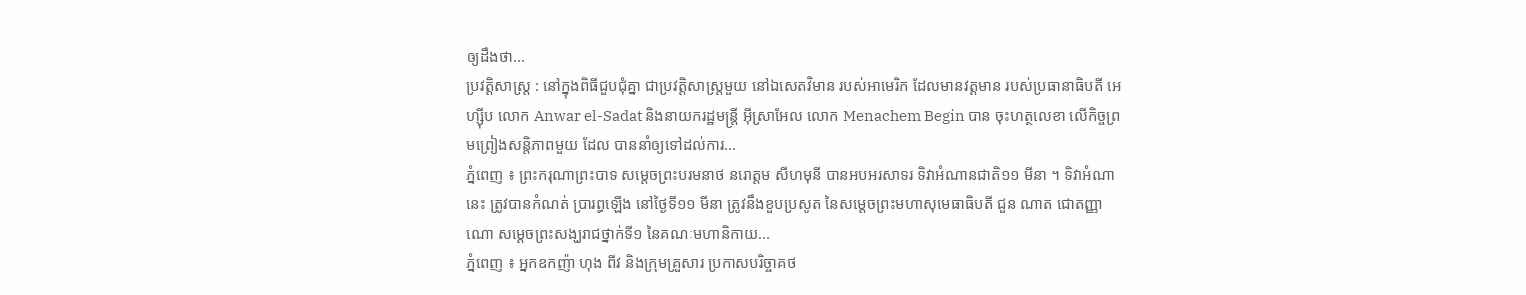ឲ្យដឹងថា...
ប្រវត្តិសាស្ត្រ : នៅក្នុងពិធីជួបជុំគ្នា ជាប្រវត្តិសាស្ត្រមួយ នៅឯសេតវិមាន របស់អាមេរិក ដែលមានវត្តមាន របស់ប្រធានាធិបតី អេហ្ស៊ីប លោក Anwar el-Sadat និងនាយករដ្ឋមន្ត្រី អ៊ីស្រាអែល លោក Menachem Begin បាន ចុះហត្ថលេខា លើកិច្ចព្រមព្រៀងសន្តិភាពមួយ ដែល បាននាំឲ្យទៅដល់ការ...
ភ្នំពេញ ៖ ព្រះករុណាព្រះបាទ សម្តេចព្រះបរមនាថ នរោត្តម សីហមុនី បានអបអរសាទរ ទិវាអំណានជាតិ១១ មីនា ។ ទិវាអំណានេះ ត្រូវបានកំណត់ ប្រារព្ធឡើង នៅថ្ងៃទី១១ មីនា ត្រូវនឹងខួបប្រសូត នៃសម្ដេចព្រះមហាសុមេធាធិបតី ជួន ណាត ជោតញ្ញាណោ សម្ដេចព្រះសង្ឃរាជថ្នាក់ទី១ នៃគណៈមហានិកាយ...
ភ្នំពេញ ៖ អ្នកឧកញ៉ា ហុង ពីវ និងក្រុមគ្រួសារ ប្រកាសបរិច្ចាគថ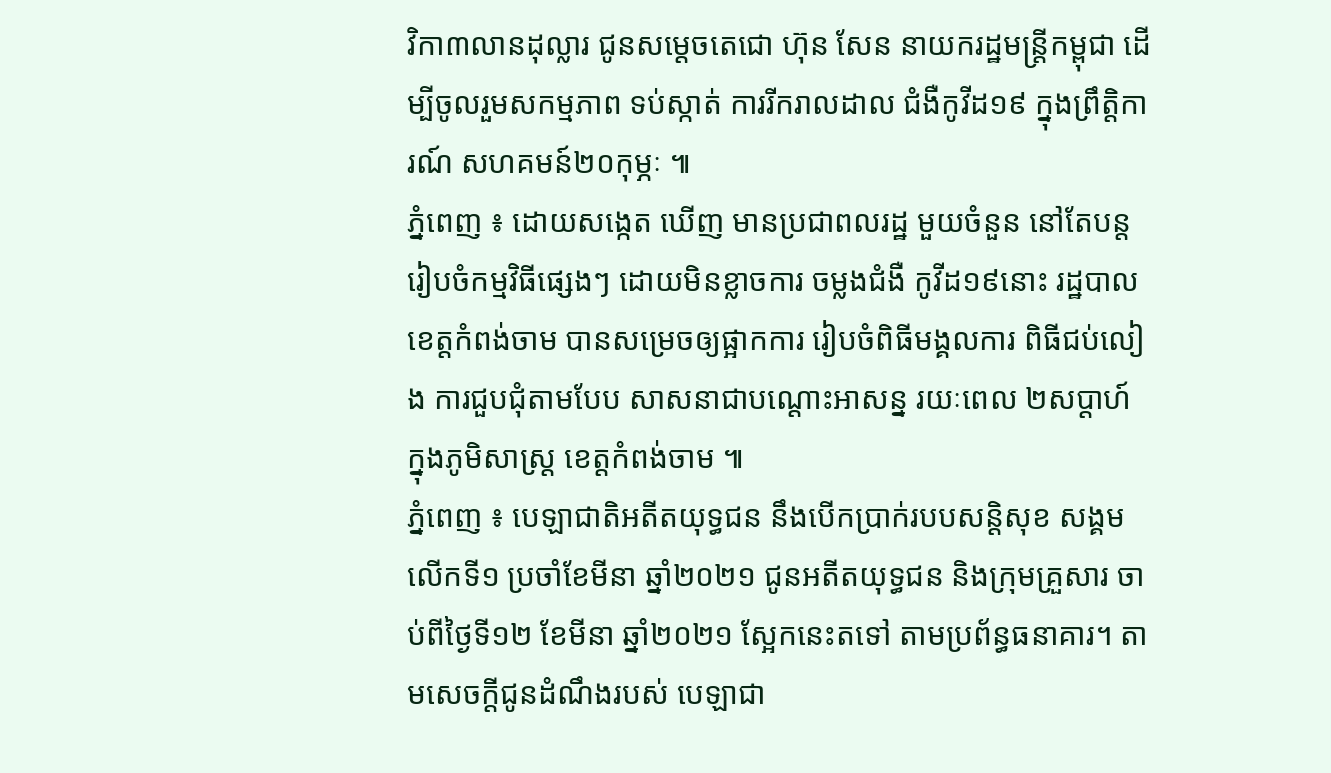វិកា៣លានដុល្លារ ជូនសម្តេចតេជោ ហ៊ុន សែន នាយករដ្ឋមន្រ្តីកម្ពុជា ដើម្បីចូលរួមសកម្មភាព ទប់ស្កាត់ ការរីករាលដាល ជំងឺកូវីដ១៩ ក្នុងព្រឹត្តិការណ៍ សហគមន៍២០កុម្ភៈ ៕
ភ្នំពេញ ៖ ដោយសង្កេត ឃើញ មានប្រជាពលរដ្ឋ មួយចំនួន នៅតែបន្តរៀបចំកម្មវិធីផ្សេងៗ ដោយមិនខ្លាចការ ចម្លងជំងឺ កូវីដ១៩នោះ រដ្ឋបាលខេត្តកំពង់ចាម បានសម្រេចឲ្យផ្អាកការ រៀបចំពិធីមង្គលការ ពិធីជប់លៀង ការជួបជុំតាមបែប សាសនាជាបណ្ដោះអាសន្ន រយៈពេល ២សប្តាហ៍ ក្នុងភូមិសាស្ត្រ ខេត្តកំពង់ចាម ៕
ភ្នំពេញ ៖ បេឡាជាតិអតីតយុទ្ធជន នឹងបើកប្រាក់របបសន្ដិសុខ សង្គមលើកទី១ ប្រចាំខែមីនា ឆ្នាំ២០២១ ជូនអតីតយុទ្ធជន និងក្រុមគ្រួសារ ចាប់ពីថ្ងៃទី១២ ខែមីនា ឆ្នាំ២០២១ ស្អែកនេះតទៅ តាមប្រព័ន្ធធនាគារ។ តាមសេចក្ដីជូនដំណឹងរបស់ បេឡាជា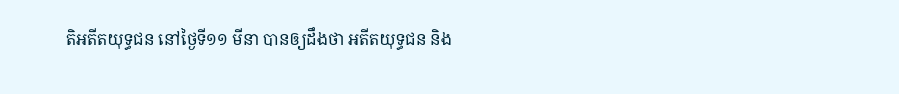តិអតីតយុទ្ធជន នៅថ្ងៃទី១១ មីនា បានឲ្យដឹងថា អតីតយុទ្ធជន និង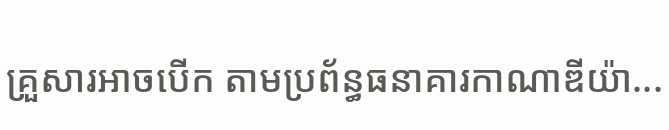គ្រួសារអាចបើក តាមប្រព័ន្ធធនាគារកាណាឌីយ៉ា...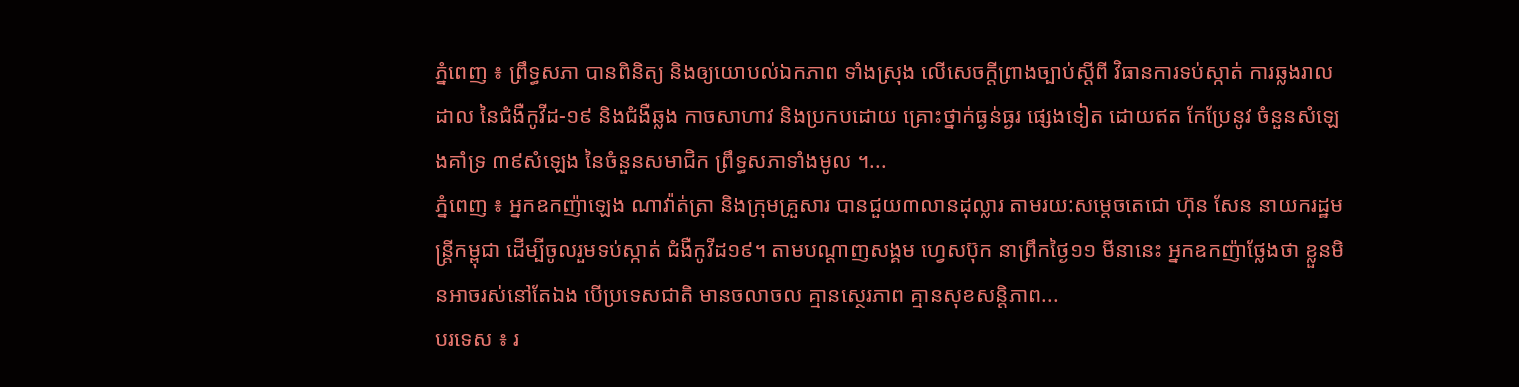ភ្នំពេញ ៖ ព្រឹទ្ធសភា បានពិនិត្យ និងឲ្យយោបល់ឯកភាព ទាំងស្រុង លើសេចក្តីព្រាងច្បាប់ស្ដីពី វិធានការទប់ស្កាត់ ការឆ្លងរាលដាល នៃជំងឺកូវីដ-១៩ និងជំងឺឆ្លង កាចសាហាវ និងប្រកបដោយ គ្រោះថ្នាក់ធ្ងន់ធ្ងរ ផ្សេងទៀត ដោយឥត កែប្រែនូវ ចំនួនសំឡេងគាំទ្រ ៣៩សំឡេង នៃចំនួនសមាជិក ព្រឹទ្ធសភាទាំងមូល ។...
ភ្នំពេញ ៖ អ្នកឧកញ៉ាឡេង ណាវ៉ាត់ត្រា និងក្រុមគ្រួសារ បានជួយ៣លានដុល្លារ តាមរយ:សម្ដេចតេជោ ហ៊ុន សែន នាយករដ្ឋមន្រ្តីកម្ពុជា ដើម្បីចូលរួមទប់ស្កាត់ ជំងឺកូវីដ១៩។ តាមបណ្តាញសង្គម ហ្វេសប៊ុក នាព្រឹកថ្ងៃ១១ មីនានេះ អ្នកឧកញ៉ាថ្លែងថា ខ្លួនមិនអាចរស់នៅតែឯង បើប្រទេសជាតិ មានចលាចល គ្មានស្ថេរភាព គ្មានសុខសន្តិភាព...
បរទេស ៖ រ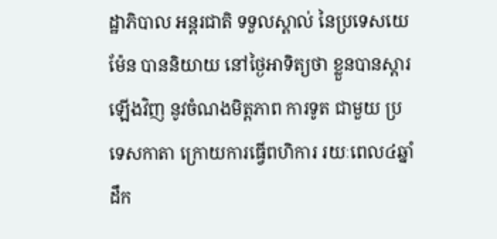ដ្ឋាភិបាល អន្តរជាតិ ទទួលស្គាល់ នៃប្រទេសយេម៉ែន បាននិយាយ នៅថ្ងៃអាទិត្យថា ខ្លួនបានស្តារឡើងវិញ នូវចំណងមិត្តភាព ការទូត ជាមួយ ប្រទេសកាតា ក្រោយការធ្វើពហិការ រយៈពេល៤ឆ្នាំ ដឹក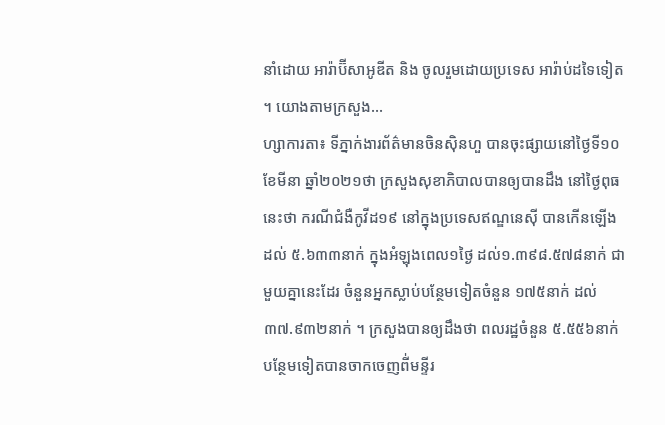នាំដោយ អារ៉ាប៊ីសាអូឌីត និង ចូលរួមដោយប្រទេស អារ៉ាប់ដទៃទៀត ។ យោងតាមក្រសួង...
ហ្សាការតា៖ ទីភ្នាក់ងារព័ត៌មានចិនស៊ិនហួ បានចុះផ្សាយនៅថ្ងៃទី១០ ខែមីនា ឆ្នាំ២០២១ថា ក្រសួងសុខាភិបាលបានឲ្យបានដឹង នៅថ្ងៃពុធនេះថា ករណីជំងឺកូវីដ១៩ នៅក្នុងប្រទេសឥណ្ឌនេស៊ី បានកើនឡើងដល់ ៥.៦៣៣នាក់ ក្នុងអំឡុងពេល១ថ្ងៃ ដល់១.៣៩៨.៥៧៨នាក់ ជាមួយគ្នានេះដែរ ចំនួនអ្នកស្លាប់បន្ថែមទៀតចំនួន ១៧៥នាក់ ដល់៣៧.៩៣២នាក់ ។ ក្រសួងបានឲ្យដឹងថា ពលរដ្ឋចំនួន ៥.៥៥៦នាក់ បន្ថែមទៀតបានចាកចេញពី់មន្ទីរ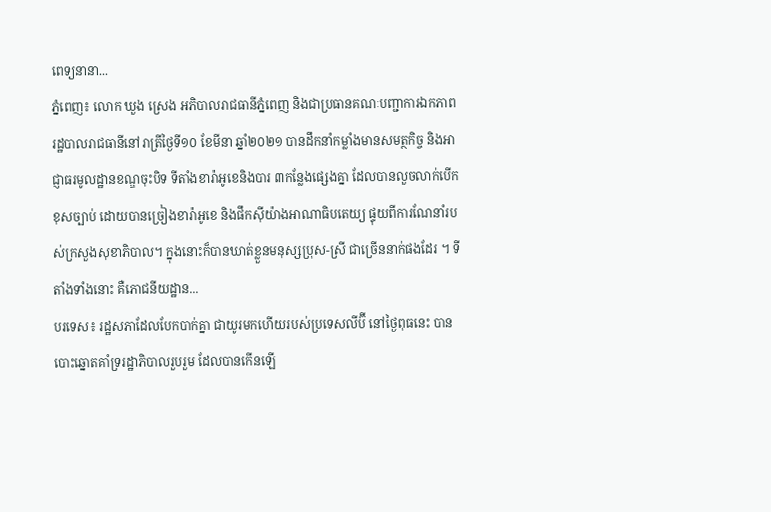ពេទ្យនានា...
ភ្នំពេញ៖ លោក ឃួង ស្រេង អភិបាលរាជធានីភ្នំពេញ និងជាប្រធានគណៈបញ្ជាការឯកភាព រដ្ឋបាលរាជធានីនៅរាត្រីថ្ងៃទី១០ ខែមីនា ឆ្នាំ២០២១ បានដឹកនាំកម្លាំងមានសមត្ថកិច្ច និងអាជ្ញាធរមូលដ្ឋានខណ្ឌចុះបិទ ទីតាំងខារ៉ាអូខេនិងបារ ៣កន្លែងផ្សេងគ្នា ដែលបានលួចលាក់បើកខុសច្បាប់ ដោយបានច្រៀងខារ៉ាអូខេ និងផឹកស៊ីយ៉ាងអាណាធិបតេយ្យ ផ្ទុយពីការណែនាំរបស់ក្រសួងសុខាភិបាល។ ក្នុងនោះក៏បានឃាត់ខ្លួនមនុស្សប្រុស-ស្រី ជាច្រើននាក់ផងដែរ ។ ទីតាំងទាំងនោះ គឺភោជនីយដ្ឋាន...
បរទេស៖ រដ្ឋសភាដែលបែកបាក់គ្នា ជាយូរមកហើយរបស់ប្រទេសលីប៊ី នៅថ្ងៃពុធនេះ បានបោះឆ្នោតគាំទ្ររដ្ឋាភិបាលរួបរួម ដែលបានកើនឡើ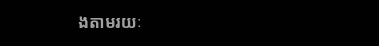ងតាមរយៈ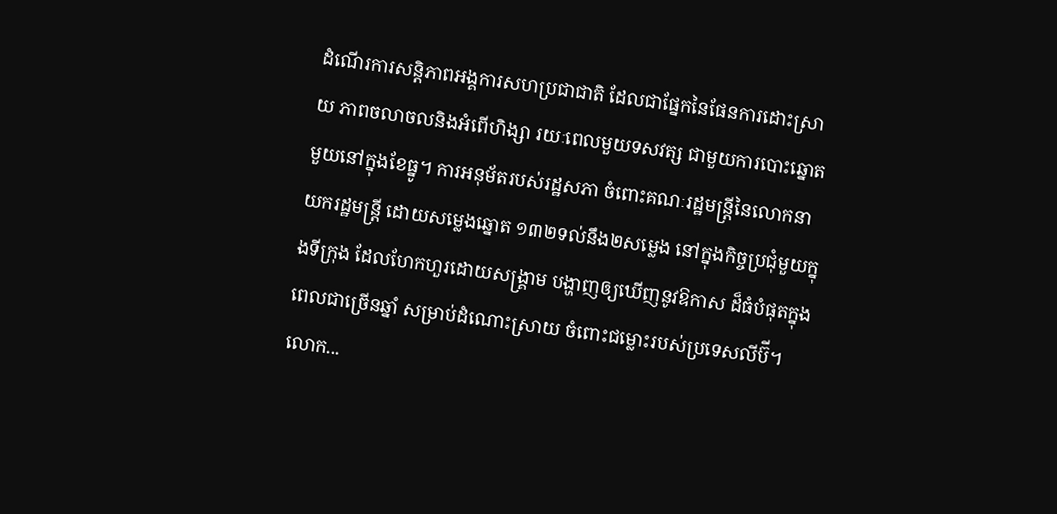ដំណើរការសន្តិភាពអង្គការសហប្រជាជាតិ ដែលជាផ្នែកនៃផែនការដោះស្រាយ ភាពចលាចលនិងអំពើហិង្សា រយៈពេលមួយទសវត្ស ជាមួយការបោះឆ្នោតមួយនៅក្នុងខែធ្នូ។ ការអនុម័តរបស់រដ្ឋសភា ចំពោះគណៈរដ្ឋមន្ត្រីនៃលោកនាយករដ្ឋមន្ត្រី ដោយសម្លេងឆ្នោត ១៣២ទល់នឹង២សម្លេង នៅក្នុងកិច្ចប្រជុំមួយក្នុងទីក្រុង ដែលហែកហួរដោយសង្គ្រាម បង្ហាញឲ្យឃើញនូវឱកាស ដ៏ធំបំផុតក្នុងពេលជាច្រើនឆ្នាំ សម្រាប់ដំណោះស្រាយ ចំពោះជម្លោះរបស់ប្រទេសលីប៊ី។ លោក...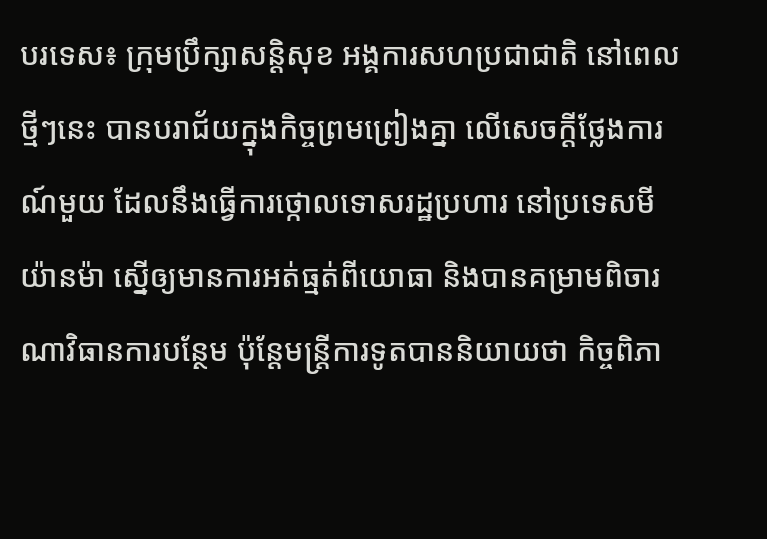បរទេស៖ ក្រុមប្រឹក្សាសន្តិសុខ អង្គការសហប្រជាជាតិ នៅពេលថ្មីៗនេះ បានបរាជ័យក្នុងកិច្ចព្រមព្រៀងគ្នា លើសេចក្តីថ្លែងការណ៍មួយ ដែលនឹងធ្វើការថ្កោលទោសរដ្ឋប្រហារ នៅប្រទេសមីយ៉ានម៉ា ស្នើឲ្យមានការអត់ធ្មត់ពីយោធា និងបានគម្រាមពិចារណាវិធានការបន្ថែម ប៉ុន្តែមន្ត្រីការទូតបាននិយាយថា កិច្ចពិភា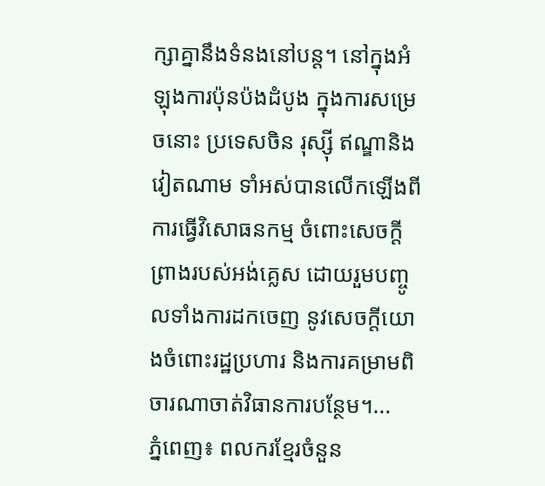ក្សាគ្នានឹងទំនងនៅបន្ត។ នៅក្នុងអំឡុងការប៉ុនប៉ងដំបូង ក្នុងការសម្រេចនោះ ប្រទេសចិន រុស្ស៊ី ឥណ្ឌានិងវៀតណាម ទាំអស់បានលើកឡើងពីការធ្វើវិសោធនកម្ម ចំពោះសេចក្តីព្រាងរបស់អង់គ្លេស ដោយរួមបញ្ចូលទាំងការដកចេញ នូវសេចក្តីយោងចំពោះរដ្ឋប្រហារ និងការគម្រាមពិចារណាចាត់វិធានការបន្ថែម។...
ភ្នំពេញ៖ ពលករខ្មែរចំនួន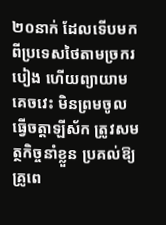២០នាក់ ដែលទើបមកពីប្រទេសថៃតាមច្រករបៀង ហើយព្យាយាមគេចវេះ មិនព្រមចូលធ្វើចត្តាឡីស័ក ត្រូវសមត្ថកិច្ចនាំខ្លួន ប្រគល់ឱ្យគ្រូពេ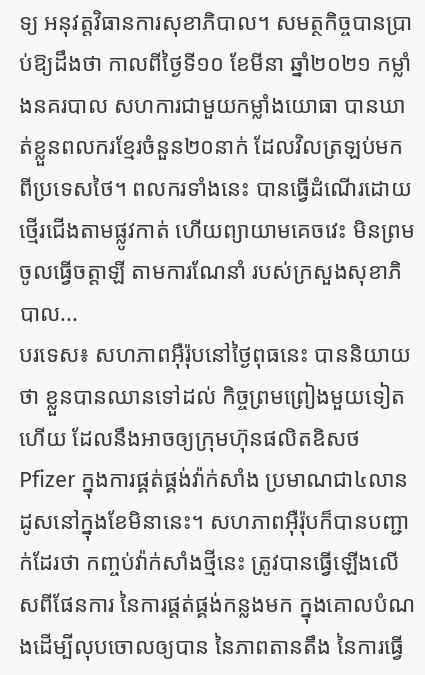ទ្យ អនុវត្តវិធានការសុខាភិបាល។ សមត្ថកិច្ចបានប្រាប់ឱ្យដឹងថា កាលពីថ្ងៃទី១០ ខែមីនា ឆ្នាំ២០២១ កម្លាំងនគរបាល សហការជាមួយកម្លាំងយោធា បានឃាត់ខ្លួនពលករខ្មែរចំនួន២០នាក់ ដែលវិលត្រឡប់មកពីប្រទេសថៃ។ ពលករទាំងនេះ បានធ្វើដំណើរដោយថ្មើរជើងតាមផ្លូវកាត់ ហើយព្យាយាមគេចវេះ មិនព្រមចូលធ្វើចត្តាឡី តាមការណែនាំ របស់ក្រសួងសុខាភិបាល...
បរទេស៖ សហភាពអ៊ឺរ៉ុបនៅថ្ងៃពុធនេះ បាននិយាយថា ខ្លួនបានឈានទៅដល់ កិច្ចព្រមព្រៀងមួយទៀតហើយ ដែលនឹងអាចឲ្យក្រុមហ៊ុនផលិតឧិសថ Pfizer ក្នុងការផ្គត់ផ្គង់វ៉ាក់សាំង ប្រមាណជា៤លានដូសនៅក្នុងខែមិនានេះ។ សហភាពអ៊ឺរ៉ុបក៏បានបញ្ជាក់ដែរថា កញ្ចប់វ៉ាក់សាំងថ្មីនេះ ត្រូវបានធ្វើឡើងលើសពីផែនការ នៃការផ្តត់ផ្គង់កន្លងមក ក្នុងគោលបំណងដើម្បីលុបចោលឲ្យបាន នៃភាពតានតឹង នៃការធ្វើ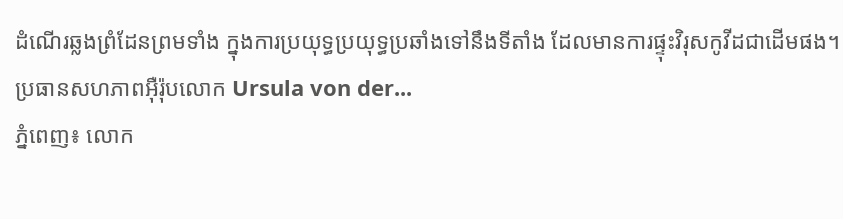ដំណើរឆ្លងព្រំដែនព្រមទាំង ក្នុងការប្រយុទ្ធប្រយុទ្ធប្រឆាំងទៅនឹងទីតាំង ដែលមានការផ្ទុះវិរុសកូវីដជាដើមផង។ ប្រធានសហភាពអ៊ឺរ៉ុបលោក Ursula von der...
ភ្នំពេញ៖ លោក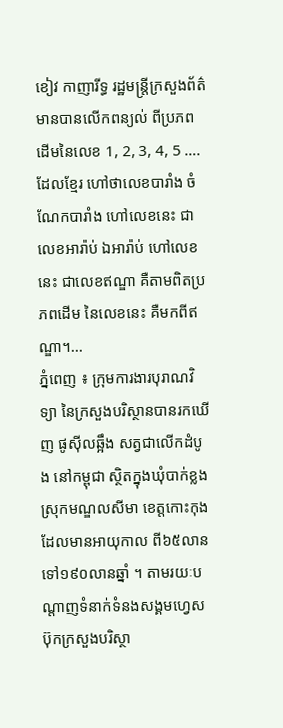ខៀវ កាញារីទ្ធ រដ្ឋមន្រ្តីក្រសួងព័ត៌មានបានលើកពន្យល់ ពីប្រភពដើមនៃលេខ 1, 2, 3, 4, 5 ….ដែលខ្មែរ ហៅថាលេខបារាំង ចំណែកបារាំង ហៅលេខនេះ ជាលេខអារ៉ាប់ ឯអារ៉ាប់ ហៅលេខនេះ ជាលេខឥណ្ឌា គឺតាមពិតប្រភពដើម នៃលេខនេះ គឺមកពីឥណ្ឌា។...
ភ្នំពេញ ៖ ក្រុមការងារបុរាណវិទ្យា នៃក្រសួងបរិស្ថានបានរកឃើញ ផូស៊ីលឆ្អឹង សត្វជាលើកដំបូង នៅកម្ពុជា ស្ថិតក្នុងឃុំបាក់ខ្លង ស្រុកមណ្ឌលសីមា ខេត្តកោះកុង ដែលមានអាយុកាល ពី៦៥លាន ទៅ១៩០លានឆ្នាំ ។ តាមរយៈបណ្ដាញទំនាក់ទំនងសង្គមហ្វេសប៊ុកក្រសួងបរិស្ថា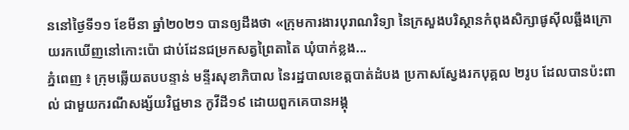ននៅថ្ងៃទី១១ ខែមីនា ឆ្នាំ២០២១ បានឲ្យដឹងថា «ក្រុមការងារបុរាណវិទ្យា នៃក្រសួងបរិស្ថានកំពុងសិក្សាផូស៊ីលឆ្អឹងក្រោយរកឃើញនៅកោះប៉ោ ជាប់ដែនជម្រកសត្វព្រៃតាតៃ ឃុំបាក់ខ្លង...
ភ្នំពេញ ៖ ក្រុមឆ្លើយតបបន្ទាន់ មន្ទីរសុខាភិបាល នៃរដ្ឋបាលខេត្តបាត់ដំបង ប្រកាសស្វែងរកបុគ្គល ២រូប ដែលបានប៉ះពាល់ ជាមួយករណីសង្ស័យវិជ្ជមាន កូវីដី១៩ ដោយពួកគេបានអង្គុ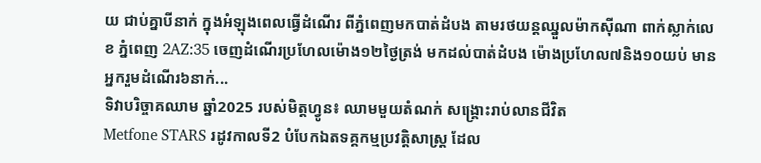យ ជាប់គ្នាបីនាក់ ក្នុងអំឡុងពេលធ្វើដំណើរ ពីភ្នំពេញមកបាត់ដំបង តាមរថយន្តឈ្នួលម៉ាកស៊ីណា ពាក់ស្លាក់លេខ ភ្នំពេញ 2AZ:35 ចេញដំណើរប្រហែលម៉ោង១២ថ្ងៃត្រង់ មកដល់បាត់ដំបង ម៉ោងប្រហែល៧និង១០យប់ មានអ្នករួមដំណើរ៦នាក់...
ទិវាបរិច្ចាគឈាម ឆ្នាំ2025 របស់មិត្តហ្វូន៖ ឈាមមួយតំណក់ សង្គ្រោះរាប់លានជីវិត
Metfone STARS រដូវកាលទី2 បំបែកឯតទគ្គកម្មប្រវត្តិសាស្ត្រ ដែល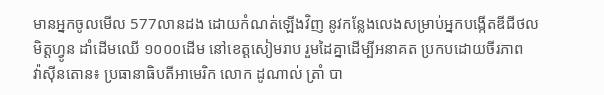មានអ្នកចូលមើល 577លានដង ដោយកំណត់ឡើងវិញ នូវកន្លែងលេងសម្រាប់អ្នកបង្កើតឌីជីថល
មិត្តហ្វូន ដាំដើមឈើ ១០០០ដើម នៅខេត្តសៀមរាប រួមដៃគ្នាដើម្បីអនាគត ប្រកបដោយចីរភាព
វ៉ាស៊ីនតោន៖ ប្រធានាធិបតីអាមេរិក លោក ដូណាល់ ត្រាំ បា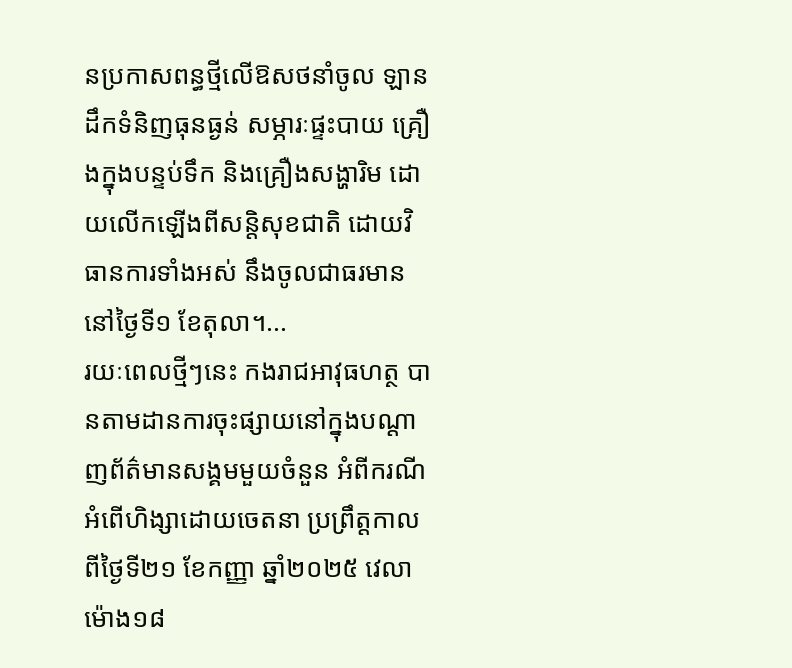នប្រកាសពន្ធថ្មីលើឱសថនាំចូល ឡានដឹកទំនិញធុនធ្ងន់ សម្ភារៈផ្ទះបាយ គ្រឿងក្នុងបន្ទប់ទឹក និងគ្រឿងសង្ហារិម ដោយលើកឡើងពីសន្តិសុខជាតិ ដោយវិធានការទាំងអស់ នឹងចូលជាធរមាននៅថ្ងៃទី១ ខែតុលា។...
រយៈពេលថ្មីៗនេះ កងរាជអាវុធហត្ថ បានតាមដានការចុះផ្សាយនៅក្នុងបណ្ដាញព័ត៌មានសង្គមមួយចំនួន អំពីករណីអំពើហិង្សាដោយចេតនា ប្រព្រឹត្តកាលពីថ្ងៃទី២១ ខែកញ្ញា ឆ្នាំ២០២៥ វេលាម៉ោង១៨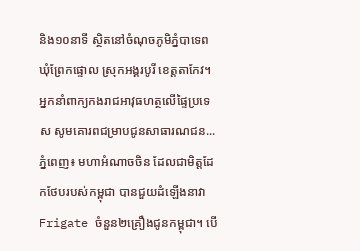និង១០នាទី ស្ថិតនៅចំណុចភូមិភ្នំបាទេព ឃុំព្រែកផ្ទោល ស្រុកអង្គរបូរី ខេត្តតាកែវ។ អ្នកនាំពាក្យកងរាជអាវុធហត្ថលើផ្ទៃប្រទេស សូមគោរពជម្រាបជូនសាធារណជន...
ភ្នំពេញ៖ មហាអំណាចចិន ដែលជាមិត្តដែកថែបរបស់កម្ពុជា បានជួយដំឡើងនាវា Frigate ចំនួន២គ្រឿងជូនកម្ពុជា។ បើ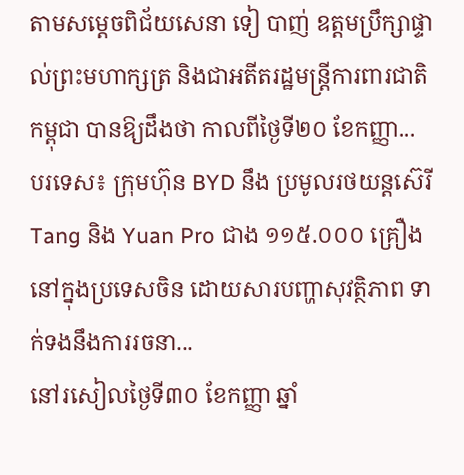តាមសម្ដេចពិជ័យសេនា ទៀ បាញ់ ឧត្តមប្រឹក្សាផ្ទាល់ព្រះមហាក្សត្រ និងជាអតីតរដ្ឋមន្រ្តីការពារជាតិកម្ពុជា បានឱ្យដឹងថា កាលពីថ្ងៃទី២០ ខែកញ្ញា...
បរទេស៖ ក្រុមហ៊ុន BYD នឹង ប្រមូលរថយន្តស៊េរី Tang និង Yuan Pro ជាង ១១៥.០០០ គ្រឿងនៅក្នុងប្រទេសចិន ដោយសារបញ្ហាសុវត្ថិភាព ទាក់ទងនឹងការរចនា...
នៅរសៀលថ្ងៃទី៣០ ខែកញ្ញា ឆ្នាំ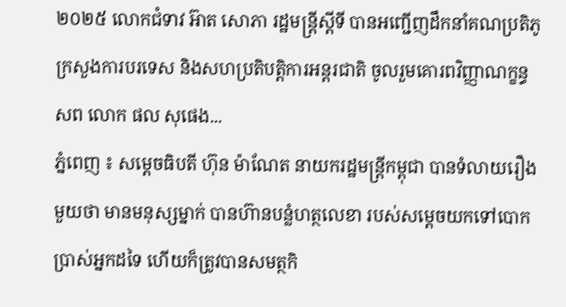២០២៥ លោកជំទាវ អ៊ាត សោភា រដ្ឋមន្ត្រីស្តីទី បានអញ្ជើញដឹកនាំគណប្រតិភូក្រសួងការបរទេស និងសហប្រតិបត្តិការអន្តរជាតិ ចូលរួមគោរពវិញ្ញាណក្ខន្ធ សព លោក ផល សុផេង...
ភ្នំពេញ ៖ សម្តេចធិបតី ហ៊ុន ម៉ាណែត នាយករដ្ឋមន្រ្តីកម្ពុជា បានទំលាយរឿងមួយថា មានមនុស្សម្នាក់ បានហ៊ានបន្លំហត្ថលេខា របស់សម្ដេចយកទៅបោកប្រាស់អ្នកដទៃ ហើយក៏ត្រូវបានសមត្ថកិ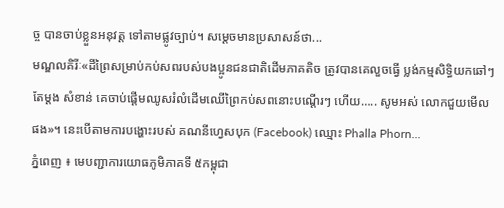ច្ច បានចាប់ខ្លួនអនុវត្ត ទៅតាមផ្លូវច្បាប់។ សម្ដេចមានប្រសាសន៍ថា...
មណ្ឌលគិរីៈ«ដីព្រៃសម្រាប់កប់សពរបស់បងប្អូនជនជាតិដើមភាគតិច ត្រូវបានគេលួចធ្វើ ប្លង់កម្មសិទ្ធិយកឆៅៗតែម្តង សំខាន់ គេចាប់ផ្ដើមឈូសរំលំដើមឈើព្រៃកប់សពនោះបណ្តើរៗ ហើយ….. សូមអស់ លោកជួយមើលផង»។ នេះបើតាមការបង្ហោះរបស់ គណនីហ្វេសបុក (Facebook) ឈ្មោះ Phalla Phorn...
ភ្នំពេញ ៖ មេបញ្ជាការយោធភូមិភាគទី ៥កម្ពុជា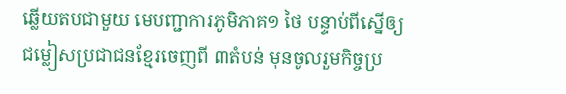ឆ្លើយតបជាមួយ មេបញ្ជាការភូមិភាគ១ ថៃ បន្ទាប់ពីស្នើឲ្យជម្លៀសប្រជាជនខ្មែរចេញពី ៣តំបន់ មុនចូលរួមកិច្ចប្រ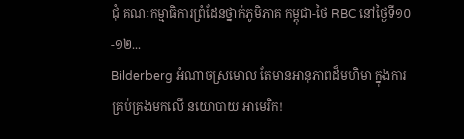ជុំ គណៈកម្មាធិការព្រំដែនថ្នាក់ភូមិភាគ កម្ពុជា-ថៃ RBC នៅថ្ងៃទី១០-១២...
Bilderberg អំណាចស្រមោល តែមានអានុភាពដ៏មហិមា ក្នុងការគ្រប់គ្រងមកលើ នយោបាយ អាមេរិក!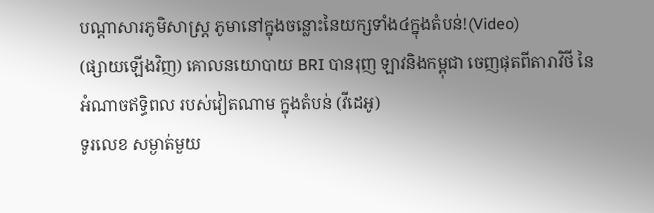បណ្ដាសារភូមិសាស្រ្ត ភូមានៅក្នុងចន្លោះនៃយក្សទាំង៤ក្នុងតំបន់!(Video)
(ផ្សាយឡើងវិញ) គោលនយោបាយ BRI បានរុញ ឡាវនិងកម្ពុជា ចេញផុតពីតារាវិថី នៃអំណាចឥទ្ធិពល របស់វៀតណាម ក្នុងតំបន់ (វីដេអូ)
ទូរលេខ សម្ងាត់មួយ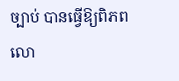ច្បាប់ បានធ្វើឱ្យពិភពលោ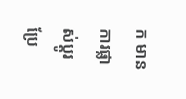ក មានការផ្លាស់ប្ដូរ ប្រែ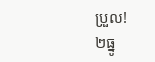ប្រួល!
២ធ្នូ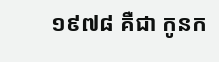១៩៧៨ គឺជា កូនក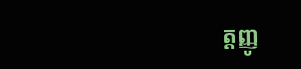ត្តញ្ញូ